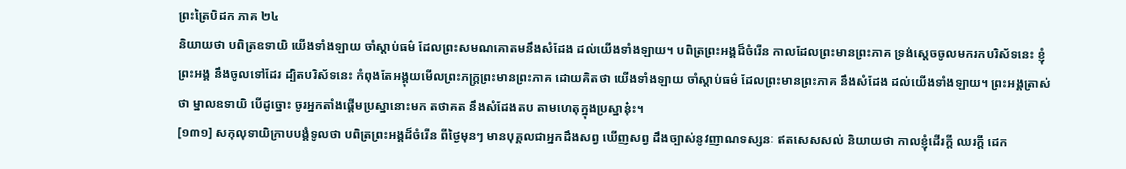ព្រះត្រៃបិដក ភាគ ២៤
និយាយថា បពិត្រឧទាយិ យើងទាំងឡាយ ចាំស្តាប់ធម៌ ដែលព្រះសមណគោតមនឹងសំដែង ដល់យើងទាំងឡាយ។ បពិត្រព្រះអង្គដ៏ចំរើន កាលដែលព្រះមានព្រះភាគ ទ្រង់ស្តេចចូលមករកបរិស័ទនេះ ខ្ញុំព្រះអង្គ នឹងចូលទៅដែរ ដ្បិតបរិស័ទនេះ កំពុងតែអង្គុយមើលព្រះភក្ត្រព្រះមានព្រះភាគ ដោយគិតថា យើងទាំងឡាយ ចាំស្តាប់ធម៌ ដែលព្រះមានព្រះភាគ នឹងសំដែង ដល់យើងទាំងឡាយ។ ព្រះអង្គត្រាស់ថា ម្នាលឧទាយិ បើដូច្នោះ ចូរអ្នកតាំងផ្តើមប្រស្នានោះមក តថាគត នឹងសំដែងតប តាមហេតុក្នុងប្រស្នានុ៎ះ។
[១៣១] សកុលុទាយិក្រាបបង្គំទូលថា បពិត្រព្រះអង្គដ៏ចំរើន ពីថ្ងៃមុនៗ មានបុគ្គលជាអ្នកដឹងសព្វ ឃើញសព្វ ដឹងច្បាស់នូវញាណទស្សនៈ ឥតសេសសល់ និយាយថា កាលខ្ញុំដើរក្តី ឈរក្តី ដេក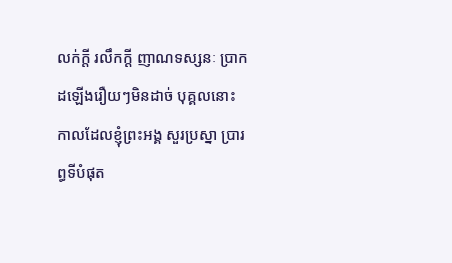លក់ក្តី រលឹកក្តី ញាណទស្សនៈ ប្រាកដឡើងរឿយៗមិនដាច់ បុគ្គលនោះ កាលដែលខ្ញុំព្រះអង្គ សួរប្រស្នា ប្រារព្ធទីបំផុត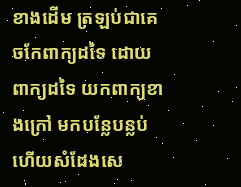ខាងដើម ត្រឡប់ជាគេចកែពាក្យដទៃ ដោយពាក្យដទៃ យកពាក្យខាងក្រៅ មកបន្លែបន្លប់ ហើយសំដែងសេ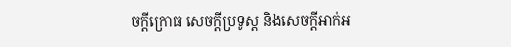ចក្តីក្រោធ សេចក្តីប្រទូស្ត និងសេចក្តីអាក់អ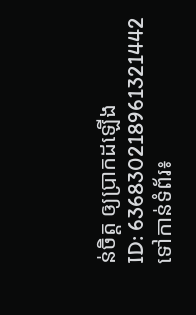ន់ចិត្ត ឲ្យប្រាកដឡើង
ID: 636830218961321442
ទៅកាន់ទំព័រ៖